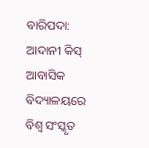ବାରିପଦା: ଆଦାନୀ କିସ୍ ଆବାସିକ ବିଦ୍ୟାଳୟରେ ବିଶ୍ଵ ସଂସ୍କୃତ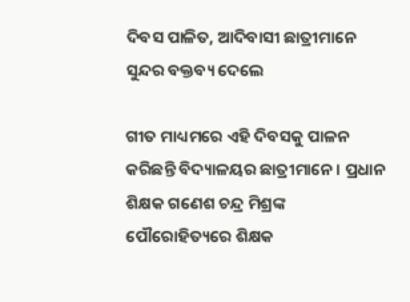ଦିବସ ପାଳିତ, ଆଦିବାସୀ ଛାତ୍ରୀମାନେ ସୁନ୍ଦର ବକ୍ତବ୍ୟ ଦେଲେ

ଗୀତ ମାଧ୍ୟମରେ ଏହି ଦିବସକୁ ପାଳନ କରିଛନ୍ତି ବିଦ୍ୟାଳୟର ଛାତ୍ରୀମାନେ । ପ୍ରଧାନ ଶିକ୍ଷକ ଗଣେଶ ଚନ୍ଦ୍ର ମିଶ୍ରଙ୍କ ପୌରୋହିତ୍ୟରେ ଶିକ୍ଷକ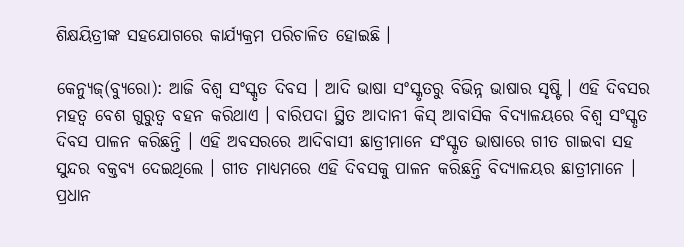ଶିକ୍ଷୟିତ୍ରୀଙ୍କ ସହଯୋଗରେ କାର୍ଯ୍ୟକ୍ରମ ପରିଚାଳିତ ହୋଇଛି ।

କେନ୍ୟୁଜ୍(ବ୍ୟୁରୋ): ଆଜି ବିଶ୍ଵ ସଂସ୍କୃତ ଦିବସ । ଆଦି ଭାଷା ସଂସ୍କୃତରୁ ବିଭିନ୍ନ ଭାଷାର ସୃଷ୍ଟି । ଏହି ଦିବସର ମହତ୍ଵ ବେଶ ଗୁରୁତ୍ଵ ବହନ କରିଥାଏ । ବାରିପଦା ସ୍ଥିତ ଆଦାନୀ କିସ୍ ଆବାସିକ ବିଦ୍ୟାଳୟରେ ବିଶ୍ଵ ସଂସ୍କୃତ ଦିବସ ପାଳନ କରିଛନ୍ତି । ଏହି ଅବସରରେ ଆଦିବାସୀ ଛାତ୍ରୀମାନେ ସଂସ୍କୃତ ଭାଷାରେ ଗୀତ ଗାଇବା ସହ ସୁନ୍ଦର ବକ୍ତବ୍ୟ ଦେଇଥିଲେ । ଗୀତ ମାଧ୍ୟମରେ ଏହି ଦିବସକୁ ପାଳନ କରିଛନ୍ତି ବିଦ୍ୟାଳୟର ଛାତ୍ରୀମାନେ । ପ୍ରଧାନ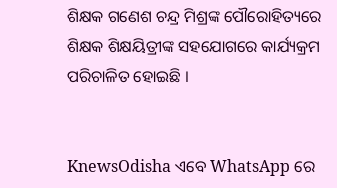ଶିକ୍ଷକ ଗଣେଶ ଚନ୍ଦ୍ର ମିଶ୍ରଙ୍କ ପୌରୋହିତ୍ୟରେ ଶିକ୍ଷକ ଶିକ୍ଷୟିତ୍ରୀଙ୍କ ସହଯୋଗରେ କାର୍ଯ୍ୟକ୍ରମ ପରିଚାଳିତ ହୋଇଛି ।


KnewsOdisha ଏବେ WhatsApp ରେ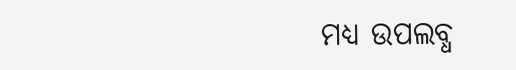ମଧ୍ୟ ଉପଲବ୍ଧ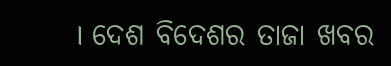। ଦେଶ ବିଦେଶର ତାଜା ଖବର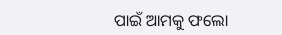ପାଇଁ ଆମକୁ ଫଲୋ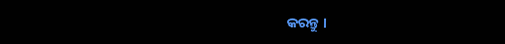କରନ୍ତୁ ।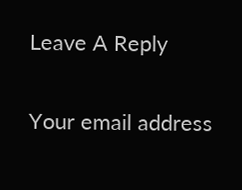Leave A Reply

Your email address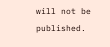will not be published.